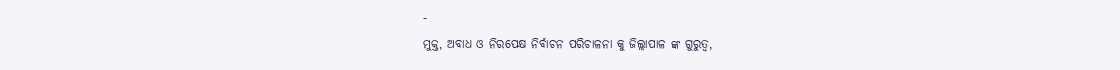-
ମୁକ୍ତ, ଅବାଧ ଓ ନିରପେକ୍ଷ ନିର୍ବାଚନ ପରିଚାଳନା କୁ ଜିଲ୍ଲାପାଳ ଙ୍କ ଗୁରୁତ୍ୱ,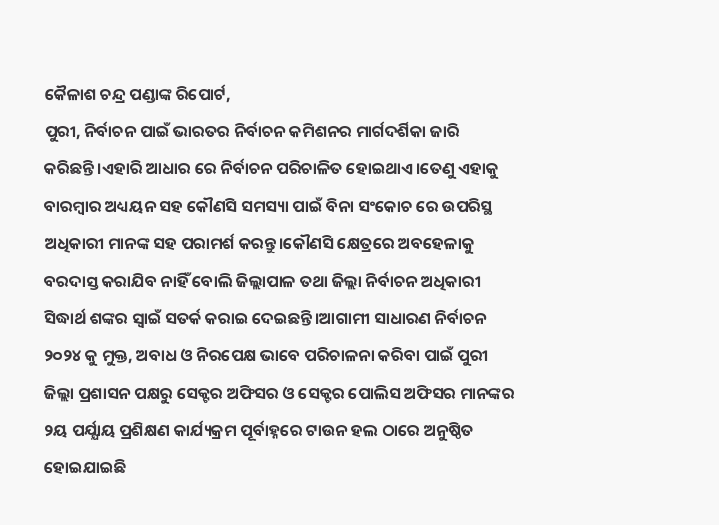କୈଳାଶ ଚନ୍ଦ୍ର ପଣ୍ଡାଙ୍କ ରିପୋର୍ଟ,
ପୁରୀ, ନିର୍ବାଚନ ପାଇଁ ଭାରତର ନିର୍ବାଚନ କମିଶନର ମାର୍ଗଦର୍ଶିକା ଜାରି କରିଛନ୍ତି।ଏହାରି ଆଧାର ରେ ନିର୍ବାଚନ ପରିଚାଳିତ ହୋଇଥାଏ।ତେଣୁ ଏହାକୁ ବାରମ୍ବାର ଅଧ୍ୟୟନ ସହ କୌଣସି ସମସ୍ୟା ପାଇଁ ବିନା ସଂକୋଚ ରେ ଉପରିସ୍ଥ ଅଧିକାରୀ ମାନଙ୍କ ସହ ପରାମର୍ଶ କରନ୍ତୁ।କୌଣସି କ୍ଷେତ୍ରରେ ଅବହେଳାକୁ ବରଦାସ୍ତ କରାଯିବ ନାହିଁ ବୋଲି ଜିଲ୍ଲାପାଳ ତଥା ଜିଲ୍ଲା ନିର୍ବାଚନ ଅଧିକାରୀ ସିଦ୍ଧାର୍ଥ ଶଙ୍କର ସ୍ୱାଇଁ ସତର୍କ କରାଇ ଦେଇଛନ୍ତି।ଆଗାମୀ ସାଧାରଣ ନିର୍ବାଚନ ୨୦୨୪ କୁ ମୁକ୍ତ, ଅବାଧ ଓ ନିରପେକ୍ଷ ଭାବେ ପରିଚାଳନା କରିବା ପାଇଁ ପୁରୀ ଜିଲ୍ଲା ପ୍ରଶାସନ ପକ୍ଷରୁ ସେକ୍ଟର ଅଫିସର ଓ ସେକ୍ଟର ପୋଲିସ ଅଫିସର ମାନଙ୍କର ୨ୟ ପର୍ଯ୍ଯାୟ ପ୍ରଶିକ୍ଷଣ କାର୍ଯ୍ୟକ୍ରମ ପୂର୍ବାହ୍ନରେ ଟାଉନ ହଲ ଠାରେ ଅନୁଷ୍ଠିତ ହୋଇଯାଇଛି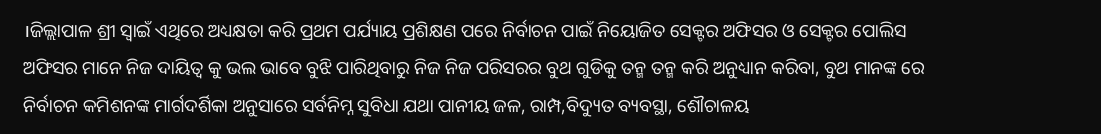।ଜିଲ୍ଲାପାଳ ଶ୍ରୀ ସ୍ୱାଇଁ ଏଥିରେ ଅଧ୍ୟକ୍ଷତା କରି ପ୍ରଥମ ପର୍ଯ୍ୟାୟ ପ୍ରଶିକ୍ଷଣ ପରେ ନିର୍ବାଚନ ପାଇଁ ନିୟୋଜିତ ସେକ୍ଟର ଅଫିସର ଓ ସେକ୍ଟର ପୋଲିସ ଅଫିସର ମାନେ ନିଜ ଦାୟିତ୍ୱ କୁ ଭଲ ଭାବେ ବୁଝି ପାରିଥିବାରୁ ନିଜ ନିଜ ପରିସରର ବୁଥ ଗୁଡିକୁ ତନ୍ମ ତନ୍ମ କରି ଅନୁଧ୍ୟାନ କରିବା, ବୁଥ ମାନଙ୍କ ରେ ନିର୍ବାଚନ କମିଶନଙ୍କ ମାର୍ଗଦର୍ଶିକା ଅନୁସାରେ ସର୍ବନିମ୍ନ ସୁବିଧା ଯଥା ପାନୀୟ ଜଳ, ରାମ୍ପ,ବିଦ୍ୟୁତ ବ୍ୟବସ୍ଥା, ଶୌଚାଳୟ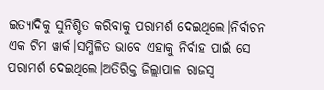ଇତ୍ୟାଦିକୁ ସୁନିଶ୍ଚିତ କରିବାକୁ ପରାମର୍ଶ ଦେଇଥିଲେ।ନିର୍ବାଚନ ଏକ ଟିମ ୱାର୍କ।ସମ୍ମିଳିତ ଭାବେ ଏହାକୁ ନିର୍ବାହ ପାଇଁ ସେ ପରାମର୍ଶ ଦେଇଥିଲେ।ଅତିରିକ୍ତ ଜିଲ୍ଲାପାଳ ରାଜସ୍ୱ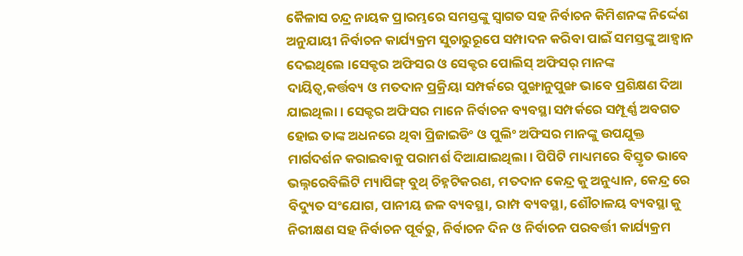କୈଳାସ ଚନ୍ଦ୍ର ନାୟକ ପ୍ରାରମ୍ଭରେ ସମସ୍ତଙ୍କୁ ସ୍ୱାଗତ ସହ ନିର୍ବାଚନ କିମିଶନଙ୍କ ନିର୍ଦ୍ଦେଶ ଅନୁଯାୟୀ ନିର୍ବାଚନ କାର୍ଯ୍ୟକ୍ରମ ସୁଚାରୁରୂପେ ସମ୍ପାଦନ କରିବା ପାଇଁ ସମସ୍ତଙ୍କୁ ଆହ୍ୱାନ ଦେଇଥିଲେ ।ସେକ୍ଟର ଅଫିସର ଓ ସେକ୍ଟର ପୋଲିସ୍ ଅଫିସର୍ ମାନଙ୍କ ଦାୟିତ୍ୱ,କର୍ତ୍ତବ୍ୟ ଓ ମତଦାନ ପ୍ରକ୍ରିୟା ସମ୍ପର୍କରେ ପୁଙ୍ଖାନୁପୁଙ୍ଖ ଭାବେ ପ୍ରଶିକ୍ଷଣ ଦିଆ ଯାଇଥିଲା। ସେକ୍ଟର ଅଫିସର ମାନେ ନିର୍ବାଚନ ବ୍ୟବସ୍ଥା ସମ୍ପର୍କରେ ସମ୍ପୂର୍ଣ୍ଣ ଅବଗତ ହୋଇ ତାଙ୍କ ଅଧନରେ ଥିବା ପ୍ରିଜାଇଡିଂ ଓ ପୁଲିଂ ଅଫିସର ମାନଙ୍କୁ ଉପଯୁକ୍ତ ମାର୍ଗଦର୍ଶନ କରାଇବାକୁ ପରାମର୍ଶ ଦିଆଯାଇଥିଲା। ପିପିଟି ମାଧ୍ୟମରେ ବିସ୍ତୃତ ଭାବେ ଭଲ୍ନରେବିଲିଟି ମ୍ୟାପିଙ୍ଗ୍ ବୁଥ୍ ଚିହ୍ନଟିକରଣ, ମତଦାନ କେନ୍ଦ୍ର କୁ ଅନୁଧ୍ୟାନ, କେନ୍ଦ୍ର ରେ ବିଦ୍ୟୁତ ସଂଯୋଗ, ପାନୀୟ ଜଳ ବ୍ୟବସ୍ଥା, ରାମ୍ପ ବ୍ୟବସ୍ଥା, ଶୌଚାଳୟ ବ୍ୟବସ୍ଥା କୁ ନିରୀକ୍ଷଣ ସହ ନିର୍ବାଚନ ପୂର୍ବରୁ, ନିର୍ବାଚନ ଦିନ ଓ ନିର୍ବାଚନ ପରବର୍ତ୍ତୀ କାର୍ଯ୍ୟକ୍ରମ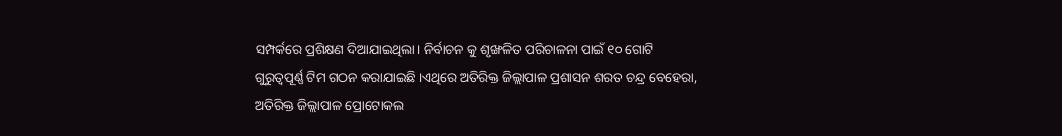ସମ୍ପର୍କରେ ପ୍ରଶିକ୍ଷଣ ଦିଆଯାଇଥିଲା। ନିର୍ବାଚନ କୁ ଶୃଙ୍ଖଳିତ ପରିଚାଳନା ପାଇଁ ୧୦ ଗୋଟି ଗୁରୁତ୍ୱପୂର୍ଣ୍ଣ ଟିମ ଗଠନ କରାଯାଇଛି ।ଏଥିରେ ଅତିରିକ୍ତ ଜିଲ୍ଲାପାଳ ପ୍ରଶାସନ ଶରତ ଚନ୍ଦ୍ର ବେହେରା, ଅତିରିକ୍ତ ଜିଲ୍ଲାପାଳ ପ୍ରୋଟୋକଲ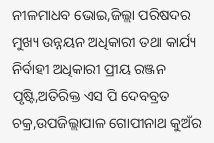ନୀଳମାଧବ ଭୋଇ,ଜିଲ୍ଲା ପରିଷଦର ମୁଖ୍ୟ ଉନ୍ନୟନ ଅଧିକାରୀ ତଥା କାର୍ଯ୍ୟ ନିର୍ବାହୀ ଅଧିକାରୀ ପ୍ରୀୟ ରଞ୍ଜନ ପୃଷ୍ଟି,ଅତିରିକ୍ତ ଏସ ପି ଦେବବ୍ରତ ଚକ୍ର,ଉପଜିଲ୍ଲାପାଳ ଗୋପୀନାଥ କୁଅଁର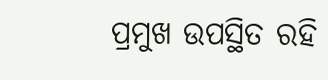ପ୍ରମୁଖ ଉପସ୍ଥିତ ରହି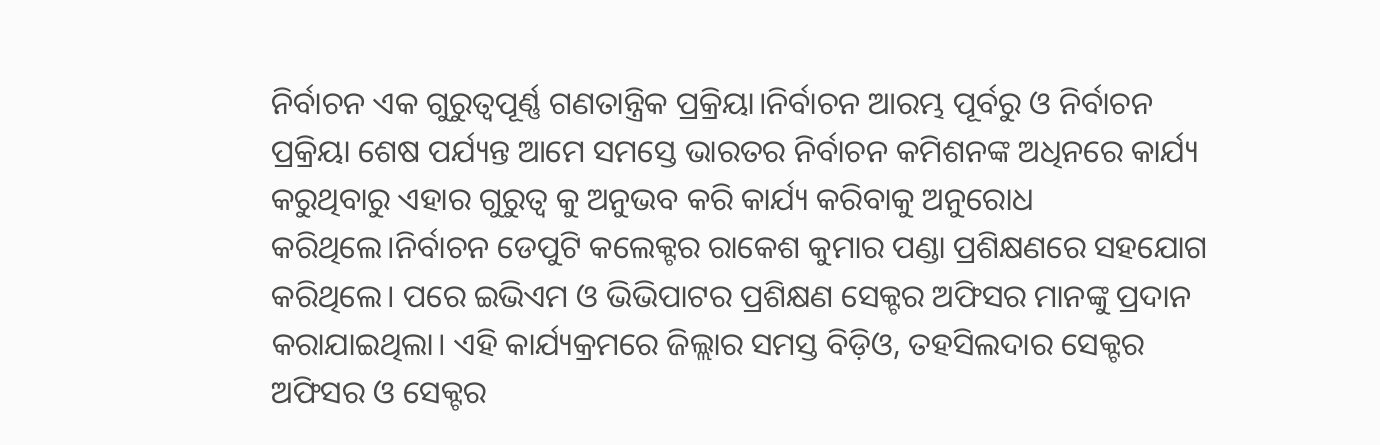ନିର୍ବାଚନ ଏକ ଗୁରୁତ୍ୱପୂର୍ଣ୍ଣ ଗଣତାନ୍ତ୍ରିକ ପ୍ରକ୍ରିୟା।ନିର୍ବାଚନ ଆରମ୍ଭ ପୂର୍ବରୁ ଓ ନିର୍ବାଚନ ପ୍ରକ୍ରିୟା ଶେଷ ପର୍ଯ୍ୟନ୍ତ ଆମେ ସମସ୍ତେ ଭାରତର ନିର୍ବାଚନ କମିଶନଙ୍କ ଅଧିନରେ କାର୍ଯ୍ୟ କରୁଥିବାରୁ ଏହାର ଗୁରୁତ୍ୱ କୁ ଅନୁଭବ କରି କାର୍ଯ୍ୟ କରିବାକୁ ଅନୁରୋଧ କରିଥିଲେ।ନିର୍ବାଚନ ଡେପୁଟି କଲେକ୍ଟର ରାକେଶ କୁମାର ପଣ୍ଡା ପ୍ରଶିକ୍ଷଣରେ ସହଯୋଗ କରିଥିଲେ। ପରେ ଇଭିଏମ ଓ ଭିଭିପାଟର ପ୍ରଶିକ୍ଷଣ ସେକ୍ଟର ଅଫିସର ମାନଙ୍କୁ ପ୍ରଦାନ କରାଯାଇଥିଲା। ଏହି କାର୍ଯ୍ୟକ୍ରମରେ ଜିଲ୍ଲାର ସମସ୍ତ ବିଡ଼ିଓ, ତହସିଲଦାର ସେକ୍ଟର ଅଫିସର ଓ ସେକ୍ଟର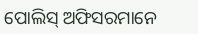ପୋଲିସ୍ ଅଫିସରମାନେ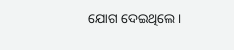ଯୋଗ ଦେଇଥିଲେ।